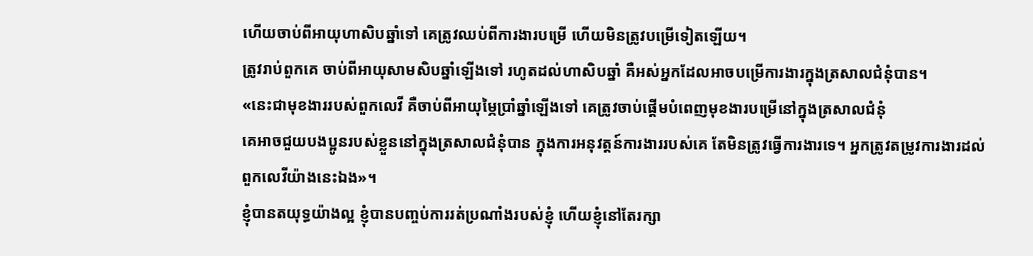ហើយចាប់ពីអាយុហាសិបឆ្នាំទៅ គេត្រូវឈប់ពីការងារបម្រើ ហើយមិនត្រូវបម្រើទៀតឡើយ។
ត្រូវរាប់ពួកគេ ចាប់ពីអាយុសាមសិបឆ្នាំឡើងទៅ រហូតដល់ហាសិបឆ្នាំ គឺអស់អ្នកដែលអាចបម្រើការងារក្នុងត្រសាលជំនុំបាន។
«នេះជាមុខងាររបស់ពួកលេវី គឺចាប់ពីអាយុម្ភៃប្រាំឆ្នាំឡើងទៅ គេត្រូវចាប់ផ្ដើមបំពេញមុខងារបម្រើនៅក្នុងត្រសាលជំនុំ
គេអាចជួយបងប្អូនរបស់ខ្លួននៅក្នុងត្រសាលជំនុំបាន ក្នុងការអនុវត្តន៍ការងាររបស់គេ តែមិនត្រូវធ្វើការងារទេ។ អ្នកត្រូវតម្រូវការងារដល់ពួកលេវីយ៉ាងនេះឯង»។
ខ្ញុំបានតយុទ្ធយ៉ាងល្អ ខ្ញុំបានបញ្ចប់ការរត់ប្រណាំងរបស់ខ្ញុំ ហើយខ្ញុំនៅតែរក្សា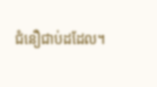ជំនឿជាប់ដដែល។